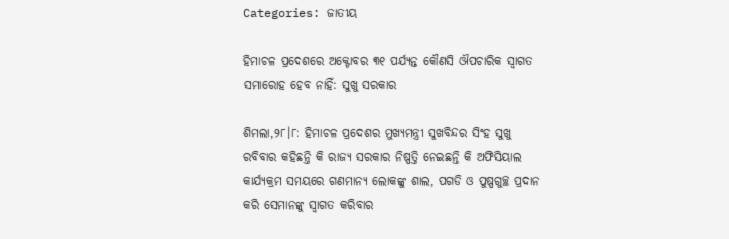Categories: ଜାତୀୟ

ହିମାଚଳ ପ୍ରଦେଶରେ ଅକ୍ଟୋବର ୩୧ ପର୍ଯ୍ୟନ୍ତ କୌଣସି ଔପଚାରିକ ସ୍ବାଗତ ସମାରୋହ ହେବ ନାହିଁ: ସୁଖୁ ସରକାର

ଶିମଲା,୨୮।୮: ହିମାଚଳ ପ୍ରଦେଶର ମୁଖ୍ୟମନ୍ତ୍ରୀ ସୁଖବିନ୍ଦର ସିଂହ ସୁଖୁ ରବିବାର କହିଛନ୍ତି କି ରାଜ୍ୟ ସରକାର ନିଷ୍ପତ୍ତି ନେଇଛନ୍ତି କି ଅଫିସିୟାଲ କାର୍ଯ୍ୟକ୍ରମ ସମୟରେ ଗଣମାନ୍ୟ ଲୋକଙ୍କୁ ଶାଲ, ପଗଡି ଓ ପୁଷ୍ପଗୁଚ୍ଛ ପ୍ରଦାନ କରି ସେମାନଙ୍କୁ ସ୍ବାଗତ କରିବାର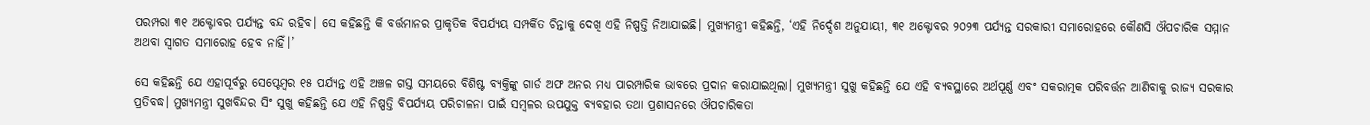ପରମ୍ପରା ୩୧ ଅକ୍ଟୋବର ପର୍ଯ୍ୟନ୍ତ ବନ୍ଦ ରହିବ। ସେ କହିଛନ୍ତି କି ବର୍ତ୍ତମାନର ପ୍ରାକୃତିକ ବିପର୍ଯ୍ୟୟ ସମ୍ପର୍କିତ ଚିନ୍ତାକୁ ଦେଖି ଏହି ନିଷ୍ପତ୍ତି ନିଆଯାଇଛି। ମୁଖ୍ୟମନ୍ତ୍ରୀ କହିଛନ୍ତି, ‘ଏହି ନିର୍ଦ୍ଦେଶ ଅନୁଯାୟୀ, ୩୧ ଅକ୍ଟୋବର ୨୦୨୩ ପର୍ଯ୍ୟନ୍ତ ସରକାରୀ ସମାରୋହରେ କୌଣସି ଔପଚାରିକ ସମ୍ମାନ ଅଥବା ସ୍ବାଗତ ସମାରୋହ ହେବ ନାହିଁ।’

ସେ କହିଛନ୍ତି ଯେ ଏହାପୂର୍ବରୁ ସେପ୍ଟେମ୍ବର ୧୫ ପର୍ଯ୍ୟନ୍ତ ଏହି ଅଞ୍ଚଳ ଗସ୍ତ ସମୟରେ ବିଶିଷ୍ଟ ବ୍ୟକ୍ତିଙ୍କୁ ଗାର୍ଡ ଅଫ ଅନର ମଧ୍ୟ ପାରମ୍ପାରିକ ଭାବରେ ପ୍ରଦାନ କରାଯାଇଥିଲା। ମୁଖ୍ୟମନ୍ତ୍ରୀ ସୁଖୁ କହିଛନ୍ତି ଯେ ଏହି ବ୍ୟବସ୍ଥାରେ ଅର୍ଥପୂର୍ଣ୍ଣ ଏବଂ ସକରାତ୍ମକ ପରିବର୍ତ୍ତନ ଆଣିବାକୁ ରାଜ୍ୟ ସରକାର ପ୍ରତିବଦ୍ଧ। ମୁଖ୍ୟମନ୍ତ୍ରୀ ସୁଖବିନ୍ଦର ସିଂ ସୁଖୁ କହିଛନ୍ତି ଯେ ଏହି ନିଷ୍ପତ୍ତି ବିପର୍ଯ୍ୟୟ ପରିଚାଳନା ପାଇଁ ସମ୍ବଳର ଉପଯୁକ୍ତ ବ୍ୟବହାର ତଥା ପ୍ରଶାସନରେ ଔପଚାରିକତା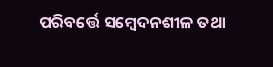ପରିବର୍ତ୍ତେ ସମ୍ବେଦନଶୀଳ ତଥା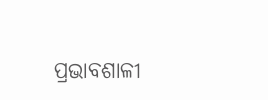ପ୍ରଭାବଶାଳୀ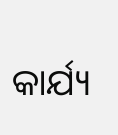କାର୍ଯ୍ୟ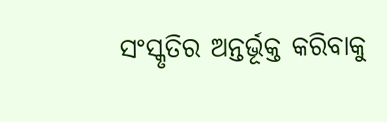ସଂସ୍କୃତିର ଅନ୍ତର୍ଭୂକ୍ତ କରିବାକୁ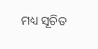ମଧ୍ୟ ସୂଚିତ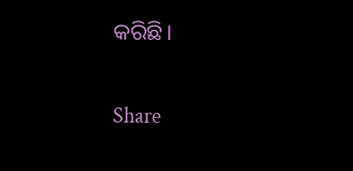କରିଛି।

Share